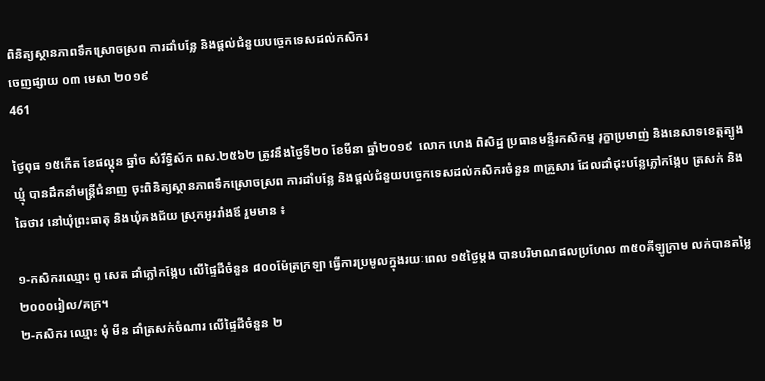ពិនិត្យស្ថានភាពទឹកស្រោចស្រព ការដាំបន្លែ និងផ្តល់ជំនួយបច្ចេកទេសដល់កសិករ
ចេញផ្សាយ ០៣ មេសា ២០១៩
461

ថ្ងៃពុធ ១៥កើត ខែផល្គុន ឆ្នាំច សំរឹទ្ធិស័ក ពស.២៥៦២ ត្រូវនឹងថ្ងៃទី២០ ខែមីនា ឆ្នាំ២០១៩  លោក ហេង ពិសិដ្ឋ ប្រធានមន្ទីរកសិកម្ម រុក្ខាប្រមាញ់ និងនេសាទខេត្តត្បូងឃ្មុំ បានដឹកនាំមន្ត្រីជំនាញ ចុះពិនិត្យស្ថានភាពទឹកស្រោចស្រព ការដាំបន្លែ និងផ្តល់ជំនួយបច្ចេកទេសដល់កសិករចំនួន ៣គ្រួសារ ដែលដាំដុះបន្លែភ្លៅកង្កែប ត្រសក់ និងឆៃថាវ នៅឃុំព្រះធាតុ និងឃុំគងជ័យ ស្រុកអូររាំងឪ រួមមាន ៖

១-កសិករឈ្មោះ ពូ សេត ដាំភ្លៅកង្កែប លើផ្ទៃដីចំនួន ៨០០ម៉ែត្រក្រឡា ធ្វើការប្រមូលក្នុងរយៈពេល ១៥ថ្ងៃម្តង បានបរិមាណផលប្រហែល ៣៥០គីឡូក្រាម លក់បានតម្លៃ
២០០០រៀល/គក្រ។
២-កសិករ ឈ្មោះ មុំ មីន ដាំត្រសក់ចំណារ លើផ្ទៃដីចំនួន ២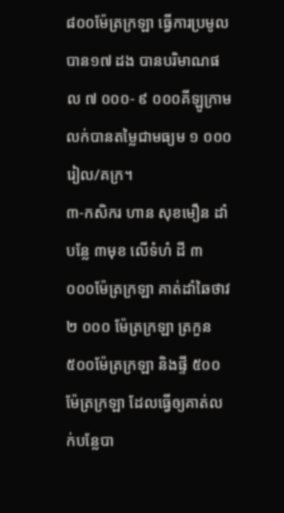៨០០ម៉ែត្រក្រឡា ធ្វើការប្រមូលបាន១៧ ដង បានបរិមាណផល ៧ ០០០- ៩ ០០០គីឡូក្រាម លក់បានតម្លៃជាមធ្យម ១ ០០០រៀល/គក្រ។
៣-កសិករ ហាន សុខមឿន ដាំបន្លែ ៣មុខ លើទំហំ ដី ៣ ០០០ម៉ែត្រក្រឡា គាត់ដាំឆៃថាវ ២ ០០០ ម៉ែត្រក្រឡា ត្រកួន ៥០០ម៉ែត្រក្រឡា និងផ្ទី ៥០០ ម៉ែត្រក្រឡា ដែលធ្វើឲ្យគាត់លក់បន្លែបា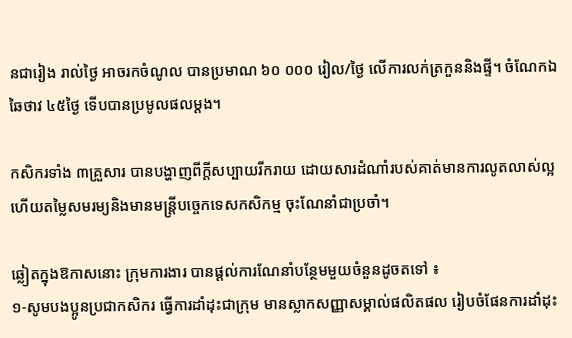នជារៀង រាល់ថ្ងៃ អាចរកចំណូល បានប្រមាណ ៦០ ០០០ រៀល/ថ្ងៃ លើការលក់ត្រកួននិងផ្ទី។ ចំណែកឯឆៃថាវ ៤៥ថ្ងៃ ទើបបានប្រមូលផលម្តង។

កសិករទាំង ៣គ្រួសារ បានបង្ហាញពីក្តីសប្បាយរីករាយ ដោយសារដំណាំរបស់គាត់មានការលូតលាស់ល្អ ហើយតម្លៃសមរម្យនិងមានមន្ត្រីបច្ចេកទេសកសិកម្ម ចុះណែនាំជាប្រចាំ។

ឆ្លៀតក្នុងឱកាសនោះ ក្រុមការងារ បានផ្តល់ការណែនាំបន្ថែមមួយចំនួនដូចតទៅ ៖
១-សូមបងប្អូនប្រជាកសិករ ធ្វើការដាំដុះជាក្រុម មានស្លាកសញ្ញាសម្គាល់ផលិតផល រៀបចំផែនការដាំដុះ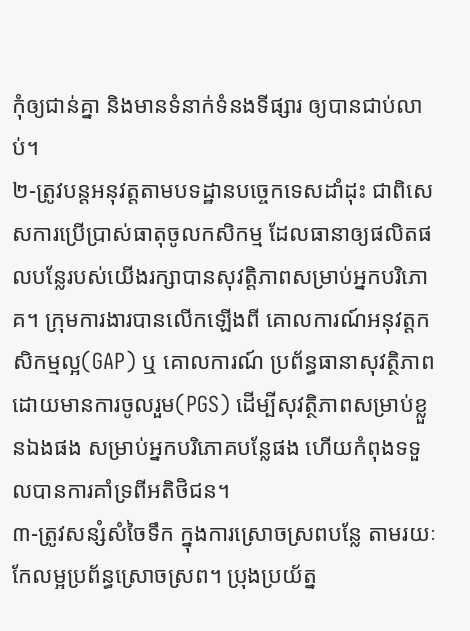កុំឲ្យជាន់គ្នា និងមានទំនាក់ទំនងទីផ្សារ ឲ្យបានជាប់លាប់។
២-ត្រូវបន្តអនុវត្តតាមបទដ្ឋានបច្ចេកទេសដាំដុះ ជាពិសេសការប្រើប្រាស់ធាតុចូលកសិកម្ម ដែលធានាឲ្យផលិតផលបន្លែរបស់យើងរក្សាបានសុវត្តិភាពសម្រាប់អ្នកបរិភោគ។ ក្រុមការងារបានលើកឡើងពី គោលការណ៍អនុវត្តកសិកម្មល្អ(GAP) ឬ គោលការណ៍ ប្រព័ន្ធធានាសុវត្ថិភាពដោយមានការចូលរួម(PGS) ដើម្បីសុវត្ថិភាពសម្រាប់ខ្លួនឯងផង សម្រាប់អ្នកបរិភោគបន្លែផង ហើយកំពុងទទួលបានការគាំទ្រពីអតិថិជន។
៣-ត្រូវសន្សំសំចៃទឹក ក្នុងការស្រោចស្រពបន្លែ តាមរយៈកែលម្អប្រព័ន្ធស្រោចស្រព។ ប្រុងប្រយ័ត្ន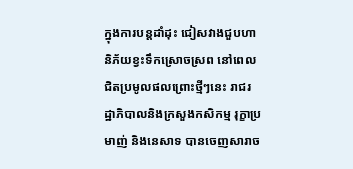ក្នុងការបន្តដាំដុះ ជៀសវាងជួបហានិភ័យខ្វះទឹកស្រោចស្រព នៅពេលជិតប្រមូលផលព្រោះថ្មីៗនេះ រាជរដ្ឋាភិបាលនិងក្រសួងកសិកម្ម រុក្ខាប្រមាញ់ និងនេសាទ បានចេញសារាច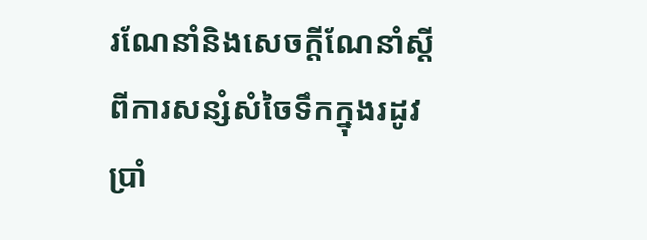រណែនាំនិងសេចក្តីណែនាំស្តីពីការសន្សំសំចៃទឹកក្នុងរដូវប្រាំ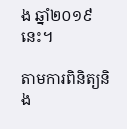ង ឆ្នាំ២០១៩ នេះ។

តាមការពិនិត្យនិង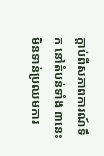ក្តាប់ពីសភាពការណ៍ទឹក នៅតំបន់ទាំង ៣នេះ មិនទាន់ប្រឈមការ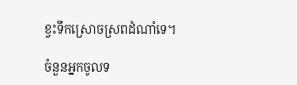ខ្វះទឹកស្រោចស្រពដំណាំទេ។

ចំនួនអ្នកចូលទ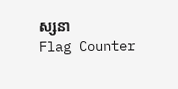ស្សនា
Flag Counter